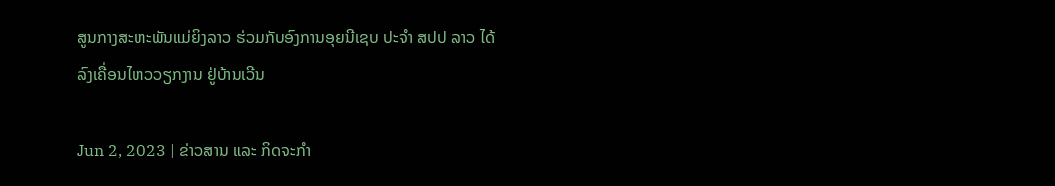ສູນກາງສະຫະພັນແມ່ຍິງລາວ ຮ່ວມກັບອົງການອຸຍນີເຊບ ປະຈໍາ ສປປ ລາວ ໄດ້ລົງເຄື່ອນໄຫວວຽກງານ ຢູ່ບ້ານເວີນ

Jun 2, 2023 | ຂ່າວສານ ແລະ ກິດຈະກຳ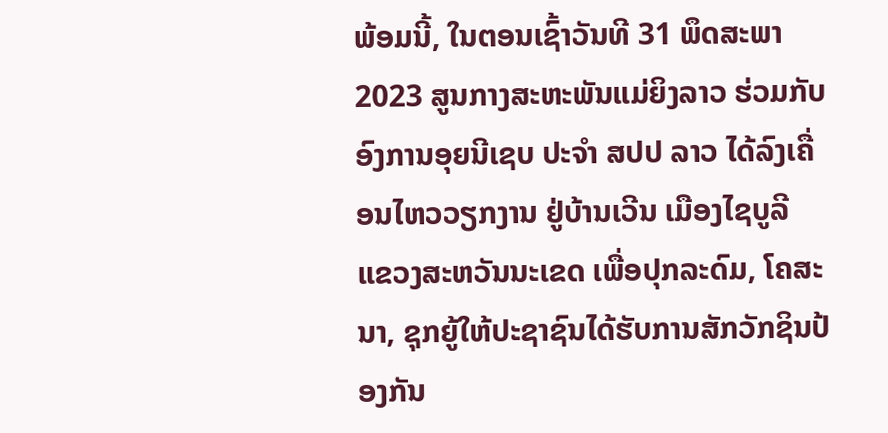ພ້ອມນີ້, ໃນຕອນເຊົ້າວັນທີ 31 ພຶດສະພາ 2023 ສູນກາງສະຫະພັນແມ່ຍິງລາວ ຮ່ວມກັບອົງການອຸຍນີເຊບ ປະຈໍາ ສປປ ລາວ ໄດ້ລົງເຄື່ອນໄຫວວຽກງານ ຢູ່ບ້ານເວີນ ເມືອງໄຊບູລີ ແຂວງສະຫວັນນະເຂດ ເພື່ອປຸກລະດົມ, ໂຄສະນາ, ຊຸກຍູ້ໃຫ້ປະຊາຊົນໄດ້ຮັບການສັກວັກຊິນປ້ອງກັນ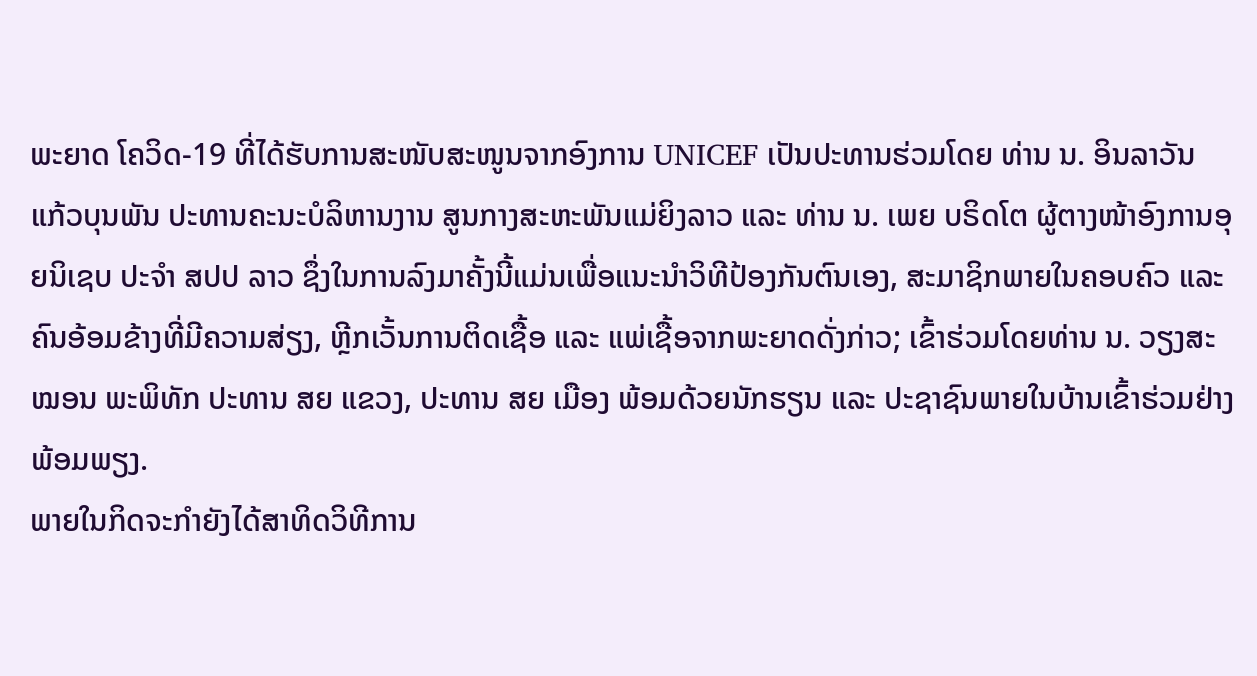ພະຍາດ ໂຄວິດ-19 ທີ່ໄດ້ຮັບການສະໜັບສະໜູນຈາກອົງການ UNICEF ເປັນປະທານຮ່ວມໂດຍ ທ່ານ ນ. ອິນລາວັນ ແກ້ວບຸນພັນ ປະທານຄະນະບໍລິຫານງານ ສູນກາງສະຫະພັນແມ່ຍິງລາວ ແລະ ທ່ານ ນ. ເພຍ ບຣິດໂຕ ຜູ້ຕາງໜ້າອົງການອຸຍນິເຊບ ປະຈຳ ສປປ ລາວ ຊຶ່ງໃນການລົງມາຄັ້ງນີ້ແມ່ນເພື່ອແນະນຳວິທີປ້ອງກັນຕົນເອງ, ສະມາຊິກພາຍໃນຄອບຄົວ ແລະ ຄົນອ້ອມຂ້າງທີ່ມີຄວາມສ່ຽງ, ຫຼີກເວັ້ນການຕິດເຊື້ອ ແລະ ແພ່ເຊື້ອຈາກພະຍາດດັ່ງກ່າວ; ເຂົ້າຮ່ວມໂດຍທ່ານ ນ. ວຽງສະໝອນ ພະພິທັກ ປະທານ ສຍ ແຂວງ, ປະທານ ສຍ ເມືອງ ພ້ອມດ້ວຍນັກຮຽນ ແລະ ປະຊາຊົນພາຍໃນບ້ານເຂົ້າຮ່ວມຢ່າງພ້ອມພຽງ.
ພາຍໃນກິດຈະກຳຍັງໄດ້ສາທິດວິທີການ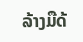ລ້າງມືດ້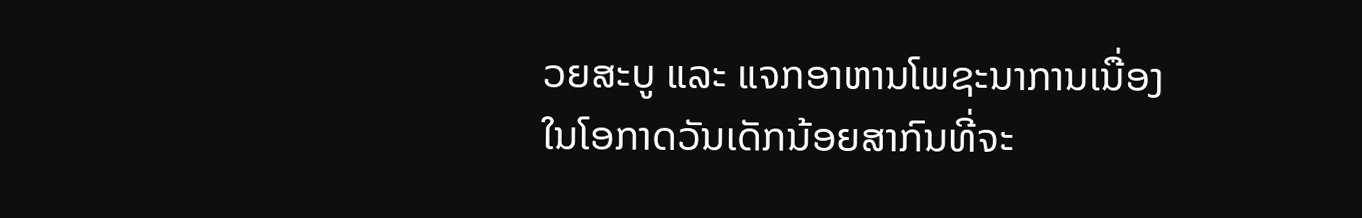ວຍສະບູ ແລະ ແຈກອາຫານໂພຊະນາການເນື່ອງໃນໂອກາດວັນເດັກນ້ອຍສາກົນທີ່ຈະ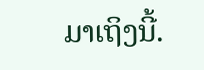ມາເຖິງນີ້.